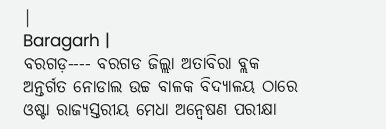|
Baragarh |
ବରଗଡ଼---- ବରଗଡ ଜିଲ୍ଲା ଅତାବିରା ବ୍ଲକ ଅନ୍ତର୍ଗତ ନୋଡାଲ ଉଚ୍ଚ ବାଳକ ବିଦ୍ୟାଳୟ ଠାରେ ଓଷ୍ଟା ରାଜ୍ୟସ୍ତରୀୟ ମେଧା ଅନ୍ୱେଷଣ ପରୀକ୍ଷା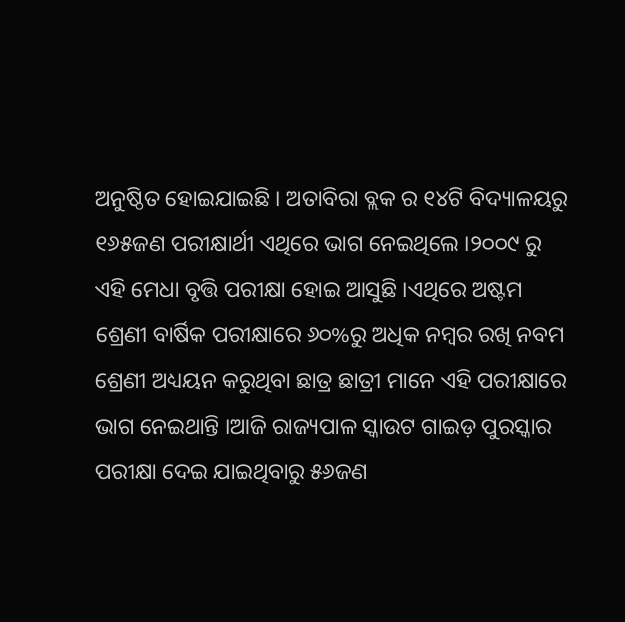ଅନୁଷ୍ଠିତ ହୋଇଯାଇଛି । ଅତାବିରା ବ୍ଲକ ର ୧୪ଟି ବିଦ୍ୟାଳୟରୁ ୧୬୫ଜଣ ପରୀକ୍ଷାର୍ଥୀ ଏଥିରେ ଭାଗ ନେଇଥିଲେ ।୨୦୦୯ ରୁ ଏହି ମେଧା ବୃତ୍ତି ପରୀକ୍ଷା ହୋଇ ଆସୁଛି ।ଏଥିରେ ଅଷ୍ଟମ ଶ୍ରେଣୀ ବାର୍ଷିକ ପରୀକ୍ଷାରେ ୬୦%ରୁ ଅଧିକ ନମ୍ବର ରଖି ନବମ ଶ୍ରେଣୀ ଅଧ୍ୟୟନ କରୁଥିବା ଛାତ୍ର ଛାତ୍ରୀ ମାନେ ଏହି ପରୀକ୍ଷାରେ ଭାଗ ନେଇଥାନ୍ତି ।ଆଜି ରାଜ୍ୟପାଳ ସ୍କାଉଟ ଗାଇଡ଼ ପୁରସ୍କାର ପରୀକ୍ଷା ଦେଇ ଯାଇଥିବାରୁ ୫୬ଜଣ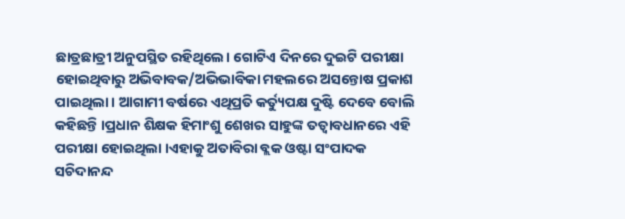ଛାତ୍ରଛାତ୍ରୀ ଅନୁପସ୍ଥିତ ରହିଥିଲେ। ଗୋଟିଏ ଦିନରେ ଦୁଇଟି ପରୀକ୍ଷା ହୋଇଥିବାରୁ ଅଭିବାବକ/ଅଭିଭାବିକା ମହଲରେ ଅସନ୍ତୋଷ ପ୍ରକାଶ ପାଇଥିଲା। ଆଗାମୀ ବର୍ଷରେ ଏଥିପ୍ରତି କର୍ତ୍ୟୁପକ୍ଷ ଦୁଷ୍ଟି ଦେବେ ବୋଲି କହିଛନ୍ତି ।ପ୍ରଧାନ ଶିକ୍ଷକ ହିମାଂଶୁ ଶେଖର ସାହୁଙ୍କ ତତ୍ୱାବଧାନରେ ଏହି ପରୀକ୍ଷା ହୋଇଥିଲା ।ଏହାକୁ ଅତାବିରା ବ୍ଲକ ଓଷ୍ଟା ସଂପାଦକ ସଚିଦାନନ୍ଦ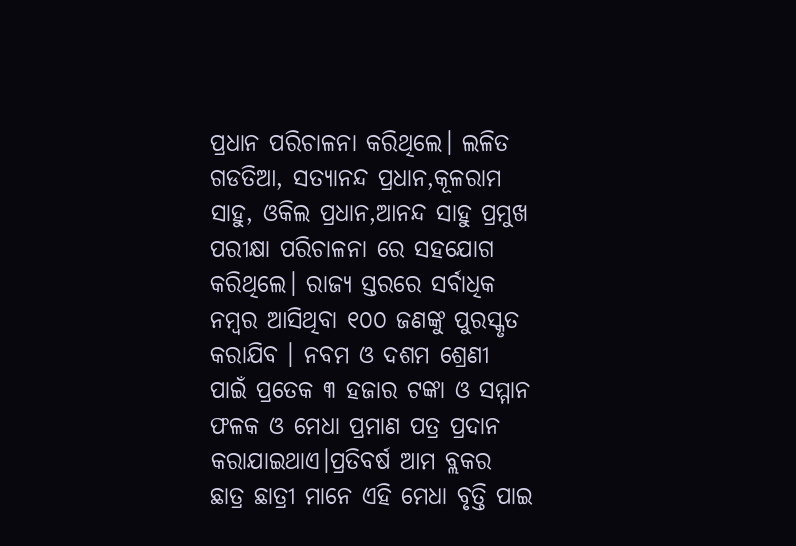ପ୍ରଧାନ ପରିଚାଳନା କରିଥିଲେ। ଲଳିତ ଗଡତିଆ, ସତ୍ୟାନନ୍ଦ ପ୍ରଧାନ,କୂଳରାମ ସାହୁ, ଓକିଲ ପ୍ରଧାନ,ଆନନ୍ଦ ସାହୁ ପ୍ରମୁଖ ପରୀକ୍ଷା ପରିଚାଳନା ରେ ସହଯୋଗ କରିଥିଲେ। ରାଜ୍ୟ ସ୍ତରରେ ସର୍ବାଧିକ ନମ୍ବର ଆସିଥିବା ୧୦୦ ଜଣଙ୍କୁ ପୁରସ୍କୃତ କରାଯିବ । ନବମ ଓ ଦଶମ ଶ୍ରେଣୀ ପାଇଁ ପ୍ରତେକ ୩ ହଜାର ଟଙ୍କା ଓ ସମ୍ମାନ ଫଳକ ଓ ମେଧା ପ୍ରମାଣ ପତ୍ର ପ୍ରଦାନ କରାଯାଇଥାଏ।ପ୍ରତିବର୍ଷ ଆମ ବ୍ଲକର ଛାତ୍ର ଛାତ୍ରୀ ମାନେ ଏହି ମେଧା ବୃତ୍ତି ପାଇ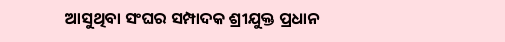ଆସୁଥିବା ସଂଘର ସମ୍ପାଦକ ଶ୍ରୀଯୁକ୍ତ ପ୍ରଧାନ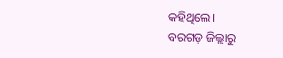କହିଥିଲେ।
ବରଗଡ଼ ଜିଲ୍ଲାରୁ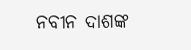ନବୀନ ଦାଶଙ୍କ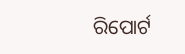ରିପୋର୍ଟ